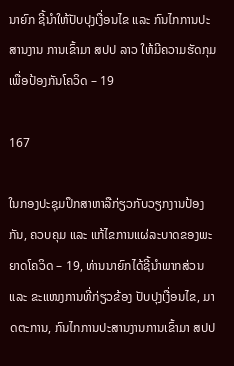ນາຍົກ ຊີ້ນຳໃຫ້ປັບປຸງເງື່ອນໄຂ ແລະ ກົນໄກການປະສານງານ ການເຂົ້າມາ ສປປ ລາວ ໃຫ້ມີຄວາມຮັດກຸມ ເພື່ອປ້ອງກັນໂຄວິດ – 19

167

ໃນກອງປະຊຸມປຶກສາຫາລືກ່ຽວກັບວຽກງານປ້ອງກັນ, ຄວບຄຸມ ແລະ ແກ້ໄຂການແຜ່ລະບາດຂອງພະຍາດໂຄວິດ – 19, ທ່ານນາຍົກໄດ້ຊີ້ນໍາພາກສ່ວນ ແລະ ຂະແໜງການທີ່ກ່ຽວຂ້ອງ ປັບປຸງເງື່ອນໄຂ, ມາດຕະການ, ກົນໄກການປະສານງານການເຂົ້າມາ ສປປ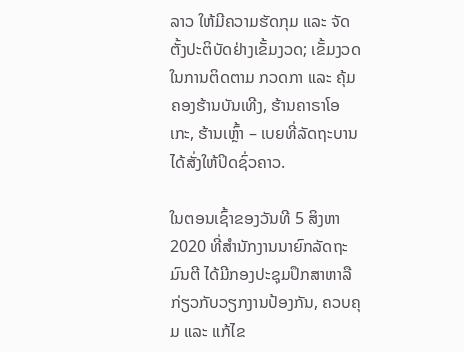ລາວ ໃຫ້ມີຄວາມຮັດກຸມ ແລະ ຈັດຕັ້ງປະຕິບັດຢ່າງເຂັ້ມງວດ; ເຂັ້ມງວດໃນການຕິດຕາມ ກວດກາ ແລະ ຄຸ້ມຄອງຮ້ານບັນເທີງ, ຮ້ານຄາຣາໂອເກະ, ຮ້ານເຫຼົ້າ – ເບຍທີ່ລັດຖະບານໄດ້ສັ່ງໃຫ້ປິດຊົ່ວຄາວ.

ໃນຕອນເຊົ້າຂອງວັນທີ 5 ສິງຫາ 2020 ທີ່ສຳນັກງານນາຍົກລັດຖະມົນຕີ ໄດ້ມີກອງປະຊຸມປຶກສາຫາລືກ່ຽວກັບວຽກງານປ້ອງກັນ, ຄວບຄຸມ ແລະ ແກ້ໄຂ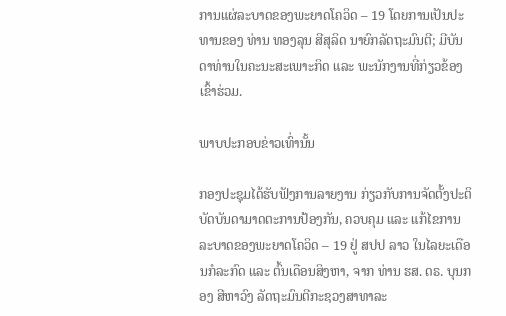ການແຜ່ລະບາດຂອງພະຍາດໂຄວິດ – 19 ໂດຍການເປັນປະທານຂອງ ທ່ານ ທອງລຸນ ສີສຸລິດ ນາຍົກລັດຖະມົນຕີ; ມີບັນດາທ່ານໃນຄະນະສະເພາະກິດ ແລະ ພະນັກງານທີ່ກ່ຽວຂ້ອງເຂົ້າຮ່ວມ.

ພາບປະກອບຂ່າວເທົ່ານັ້ນ

ກອງປະຊຸມໄດ້ຮັບຟັງການລາຍງານ ກ່ຽວກັບການຈັດຕັ້ງປະຕິບັດບັນດາມາດຕະການປ້ອງກັນ, ຄວບຄຸມ ແລະ ແກ້ໄຂການລະບາດຂອງພະຍາດໂຄວິດ – 19 ຢູ່ ສປປ ລາວ ໃນໄລຍະເດືອນກໍລະກົດ ແລະ ຕົ້ນເດືອນສິງຫາ, ຈາກ ທ່ານ ຮສ. ດຣ. ບຸນກອງ ສີຫາວົງ ລັດຖະມົນຕີກະຊວງສາທາລະ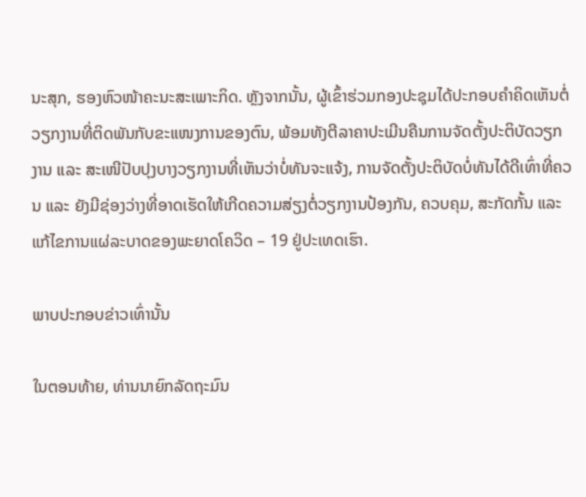ນະສຸກ, ຮອງຫົວໜ້າຄະນະສະເພາະກິດ. ຫຼັງຈາກນັ້ນ, ຜູ້ເຂົ້າຮ່ວມກອງປະຊຸມໄດ້ປະກອບຄຳຄິດເຫັນຕໍ່ວຽກງານທີ່ຕິດພັນກັບຂະແໜງການຂອງຕົນ, ພ້ອມທັງຕີລາຄາປະເມີນຄືນການຈັດຕັ້ງປະຕິບັດວຽກງານ ແລະ ສະເໜີປັບປຸງບາງວຽກງານທີ່ເຫັນວ່າບໍ່ທັນຈະແຈ້ງ, ການຈັດຕັ້ງປະຕິບັດບໍ່ທັນໄດ້ດີເທົ່າທີ່ຄວນ ແລະ ຍັງມີຊ່ອງວ່າງທີ່ອາດເຮັດໃຫ້ເກີດຄວາມສ່ຽງຕໍ່ວຽກງານປ້ອງກັນ, ຄວບຄຸມ, ສະກັດກັ້ນ ແລະ ແກ້ໄຂການແຜ່ລະບາດຂອງພະຍາດໂຄວິດ – 19 ຢູ່ປະເທດເຮົາ.

ພາບປະກອບຂ່າວເທົ່ານັ້ນ

ໃນຕອນທ້າຍ, ທ່ານນາຍົກລັດຖະມົນ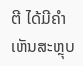ຕີ ໄດ້ມີຄຳເຫັນສະຫຼຸບ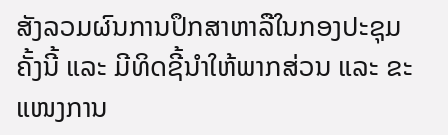ສັງລວມຜົນການປຶກສາຫາລືໃນກອງປະຊຸມຄັ້ງນີ້ ແລະ ມີທິດຊີ້ນຳໃຫ້ພາກສ່ວນ ແລະ ຂະແໜງການ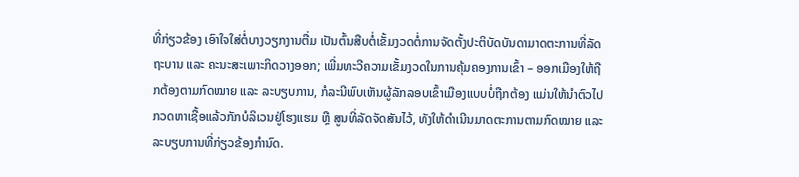ທີ່ກ່ຽວຂ້ອງ ເອົາໃຈໃສ່ຕໍ່ບາງວຽກງານຕື່ມ ເປັນຕົ້ນສືບຕໍ່ເຂັ້ມງວດຕໍ່ການຈັດຕັ້ງປະຕິບັດບັນດາມາດຕະການທີ່ລັດຖະບານ ແລະ ຄະນະສະເພາະກິດວາງອອກ; ເພີ່ມທະວີຄວາມເຂັ້ມງວດໃນການຄຸ້ມຄອງການເຂົ້າ – ອອກເມືອງໃຫ້ຖືກຕ້ອງຕາມກົດໝາຍ ແລະ ລະບຽບການ, ກໍລະນີພົບເຫັນຜູ້ລັກລອບເຂົ້າເມືອງແບບບໍ່ຖືກຕ້ອງ ແມ່ນໃຫ້ນຳຕົວໄປກວດຫາເຊື້ອແລ້ວກັກບໍລິເວນຢູ່ໂຮງແຮມ ຫຼື ສູນທີ່ລັດຈັດສັນໄວ້, ທັງໃຫ້ດໍາເນີນມາດຕະການຕາມກົດໝາຍ ແລະ ລະບຽບການທີ່ກ່ຽວຂ້ອງກຳນົດ.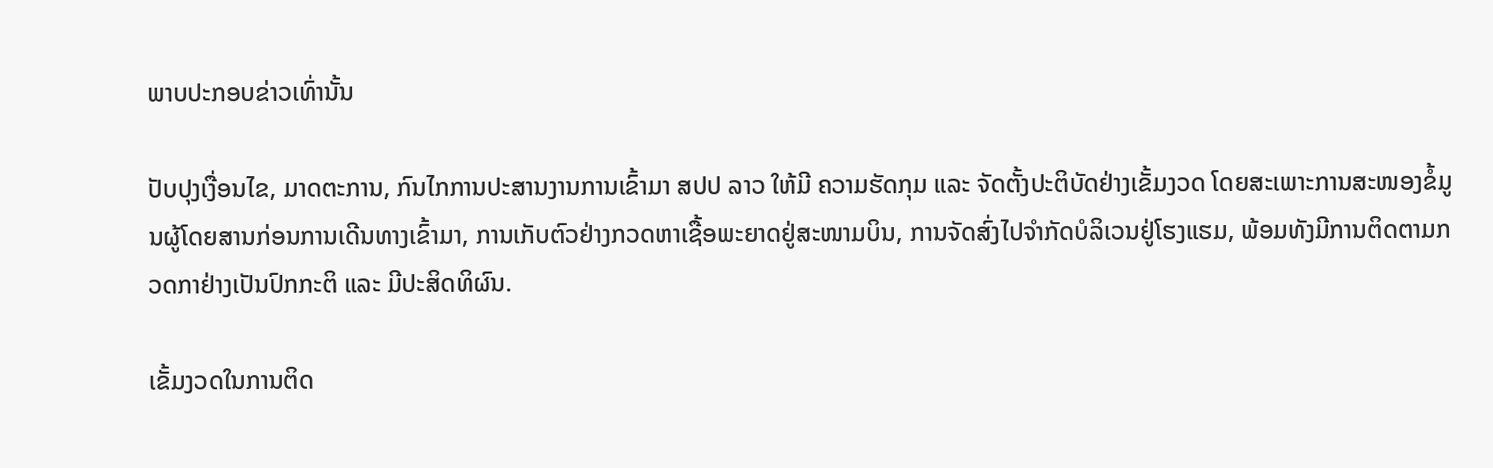ພາບປະກອບຂ່າວເທົ່ານັ້ນ

ປັບປຸງເງື່ອນໄຂ, ມາດຕະການ, ກົນໄກການປະສານງານການເຂົ້າມາ ສປປ ລາວ ໃຫ້ມີ ຄວາມຮັດກຸມ ແລະ ຈັດຕັ້ງປະຕິບັດຢ່າງເຂັ້ມງວດ ໂດຍສະເພາະການສະໜອງຂໍ້ມູນຜູ້ໂດຍສານກ່ອນການເດີນທາງເຂົ້າມາ, ການເກັບຕົວຢ່າງກວດຫາເຊື້ອພະຍາດຢູ່ສະໜາມບິນ, ການຈັດສົ່ງໄປຈຳກັດບໍລິເວນຢູ່ໂຮງແຮມ, ພ້ອມທັງມີການຕິດຕາມກວດກາຢ່າງເປັນປົກກະຕິ ແລະ ມີປະສິດທິຜົນ.

ເຂັ້ມງວດໃນການຕິດ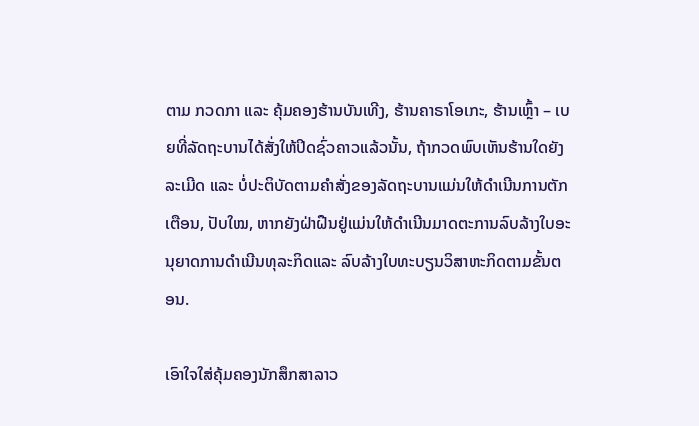ຕາມ ກວດກາ ແລະ ຄຸ້ມຄອງຮ້ານບັນເທີງ, ຮ້ານຄາຣາໂອເກະ, ຮ້ານເຫຼົ້າ – ເບຍທີ່ລັດຖະບານໄດ້ສັ່ງໃຫ້ປິດຊົ່ວຄາວແລ້ວນັ້ນ, ຖ້າກວດພົບເຫັນຮ້ານໃດຍັງລະເມີດ ແລະ ບໍ່ປະຕິບັດຕາມຄຳສັ່ງຂອງລັດຖະບານແມ່ນໃຫ້ດຳເນີນການຕັກເຕືອນ, ປັບໃໝ, ຫາກຍັງຝ່າຝືນຢູ່ແມ່ນໃຫ້ດຳເນີນມາດຕະການລົບລ້າງໃບອະນຸຍາດການດຳເນີນທຸລະກິດແລະ ລົບລ້າງໃບທະບຽນວິສາຫະກິດຕາມຂັ້ນຕອນ.

ເອົາໃຈໃສ່ຄຸ້ມຄອງນັກສຶກສາລາວ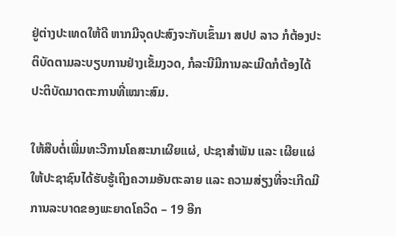ຢູ່ຕ່າງປະເທດໃຫ້ດີ ຫາກມີຈຸດປະສົງຈະກັບເຂົ້າມາ ສປປ ລາວ ກໍຕ້ອງປະຕິບັດຕາມລະບຽບການຢ່າງເຂັ້ມງວດ, ກໍລະນີມີການລະເມີດກໍຕ້ອງໄດ້ປະຕິບັດມາດຕະການທີ່ເໝາະສົມ.

ໃຫ້ສືບຕໍ່ເພີ່ມທະວີການໂຄສະນາເຜີຍແຜ່, ປະຊາສຳພັນ ແລະ ເຜີຍແຜ່ໃຫ້ປະຊາຊົນໄດ້ຮັບຮູ້ເຖິງຄວາມອັນຕະລາຍ ແລະ ຄວາມສ່ຽງທີ່ຈະເກີດມີການລະບາດຂອງພະຍາດໂຄວິດ – 19 ອີກ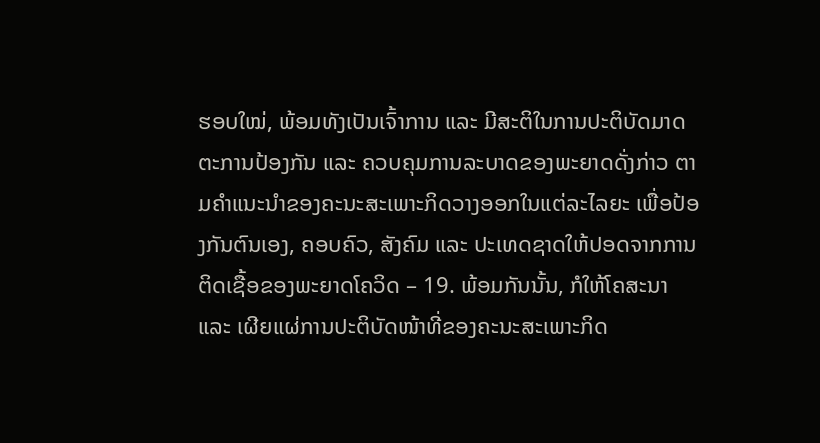ຮອບໃໝ່, ພ້ອມທັງເປັນເຈົ້າການ ແລະ ມີສະຕິໃນການປະຕິບັດມາດຕະການປ້ອງກັນ ແລະ ຄວບຄຸມການລະບາດຂອງພະຍາດດັ່ງກ່າວ ຕາມຄຳແນະນໍາຂອງຄະນະສະເພາະກິດວາງອອກໃນແຕ່ລະໄລຍະ ເພື່ອປ້ອງກັນຕົນເອງ, ຄອບຄົວ, ສັງຄົມ ແລະ ປະເທດຊາດໃຫ້ປອດຈາກການຕິດເຊື້ອຂອງພະຍາດໂຄວິດ – 19. ພ້ອມກັນນັ້ນ, ກໍໃຫ້ໂຄສະນາ ແລະ ເຜີຍແຜ່ການປະຕິບັດໜ້າທີ່ຂອງຄະນະສະເພາະກິດ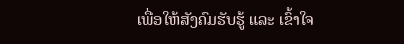ເພື່ອໃຫ້ສັງຄົມຮັບຮູ້ ແລະ ເຂົ້າໃຈ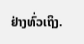ຢ່າງທົ່ວເຖິງ.